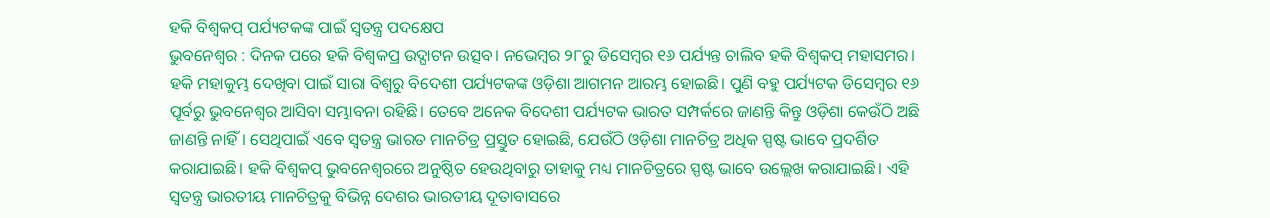ହକି ବିଶ୍ୱକପ୍ ପର୍ଯ୍ୟଟକଙ୍କ ପାଇଁ ସ୍ୱତନ୍ତ୍ର ପଦକ୍ଷେପ
ଭୁବନେଶ୍ୱର : ଦିନକ ପରେ ହକି ବିଶ୍ୱକପ୍ର ଉଦ୍ଘାଟନ ଉତ୍ସବ। ନଭେମ୍ବର ୨୮ରୁ ଡିସେମ୍ବର ୧୬ ପର୍ଯ୍ୟନ୍ତ ଚାଲିବ ହକି ବିଶ୍ୱକପ୍ ମହାସମର। ହକି ମହାକୁମ୍ଭ ଦେଖିବା ପାଇଁ ସାରା ବିଶ୍ୱରୁ ବିଦେଶୀ ପର୍ଯ୍ୟଟକଙ୍କ ଓଡ଼ିଶା ଆଗମନ ଆରମ୍ଭ ହୋଇଛି। ପୁଣି ବହୁ ପର୍ଯ୍ୟଟକ ଡିସେମ୍ବର ୧୬ ପୂର୍ବରୁ ଭୁବନେଶ୍ୱର ଆସିବା ସମ୍ଭାବନା ରହିଛି। ତେବେ ଅନେକ ବିଦେଶୀ ପର୍ଯ୍ୟଟକ ଭାରତ ସମ୍ପର୍କରେ ଜାଣନ୍ତି କିନ୍ତୁ ଓଡ଼ିଶା କେଉଁଠି ଅଛି ଜାଣନ୍ତି ନାହିଁ। ସେଥିପାଇଁ ଏବେ ସ୍ୱତନ୍ତ୍ର ଭାରତ ମାନଚିତ୍ର ପ୍ରସ୍ତୁତ ହୋଇଛି, ଯେଉଁଠି ଓଡ଼ିଶା ମାନଚିତ୍ର ଅଧିକ ସ୍ପଷ୍ଟ ଭାବେ ପ୍ରଦର୍ଶିତ କରାଯାଇଛି। ହକି ବିଶ୍ୱକପ୍ ଭୁବନେଶ୍ୱରରେ ଅନୁଷ୍ଠିତ ହେଉଥିବାରୁ ତାହାକୁ ମଧ୍ୟ ମାନଚିତ୍ରରେ ସ୍ପଷ୍ଟ ଭାବେ ଉଲ୍ଲେଖ କରାଯାଇଛି। ଏହି ସ୍ୱତନ୍ତ୍ର ଭାରତୀୟ ମାନଚିତ୍ରକୁ ବିଭିନ୍ନ ଦେଶର ଭାରତୀୟ ଦୂତାବାସରେ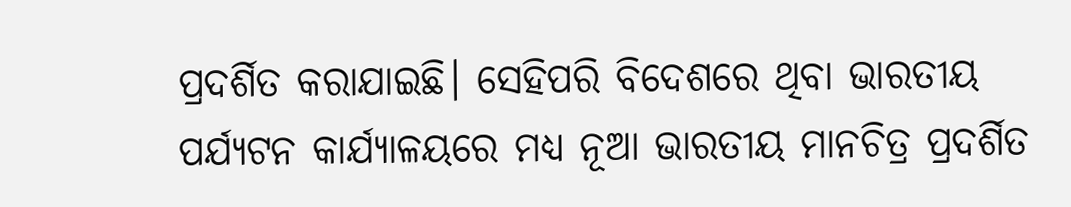ପ୍ରଦର୍ଶିତ କରାଯାଇଛି। ସେହିପରି ବିଦେଶରେ ଥିବା ଭାରତୀୟ ପର୍ଯ୍ୟଟନ କାର୍ଯ୍ୟାଳୟରେ ମଧ୍ୟ ନୂଆ ଭାରତୀୟ ମାନଚିତ୍ର ପ୍ରଦର୍ଶିତ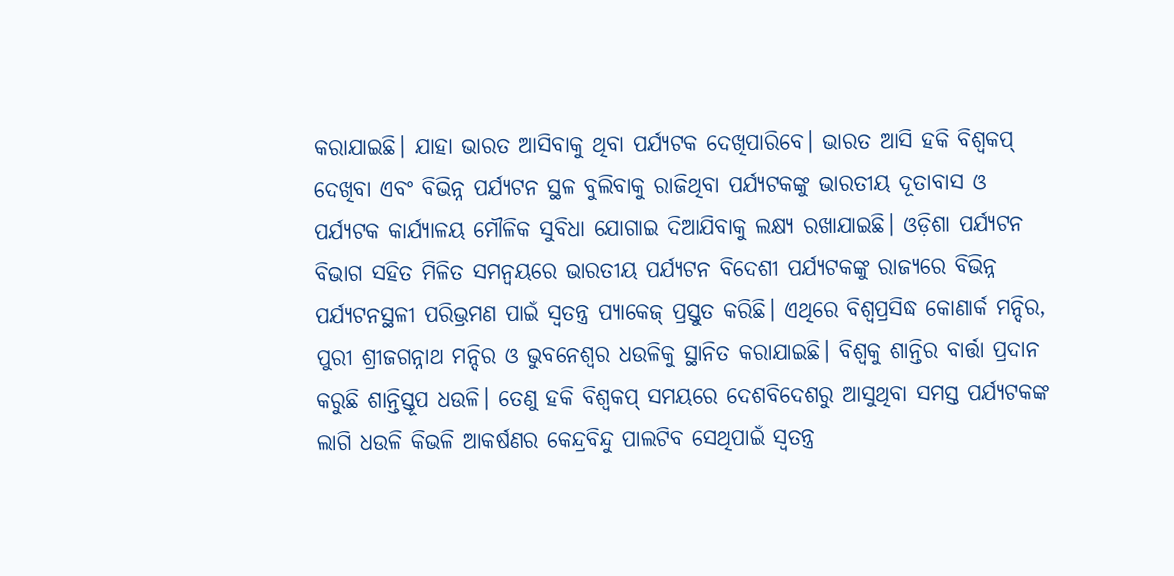କରାଯାଇଛି। ଯାହା ଭାରତ ଆସିବାକୁ ଥିବା ପର୍ଯ୍ୟଟକ ଦେଖିପାରିବେ। ଭାରତ ଆସି ହକି ବିଶ୍ୱକପ୍ ଦେଖିବା ଏବଂ ବିଭିନ୍ନ ପର୍ଯ୍ୟଟନ ସ୍ଥଳ ବୁଲିବାକୁ ରାଜିଥିବା ପର୍ଯ୍ୟଟକଙ୍କୁ ଭାରତୀୟ ଦୂତାବାସ ଓ ପର୍ଯ୍ୟଟକ କାର୍ଯ୍ୟାଳୟ ମୌଳିକ ସୁବିଧା ଯୋଗାଇ ଦିଆଯିବାକୁ ଲକ୍ଷ୍ୟ ରଖାଯାଇଛି। ଓଡ଼ିଶା ପର୍ଯ୍ୟଟନ ବିଭାଗ ସହିତ ମିଳିତ ସମନ୍ୱୟରେ ଭାରତୀୟ ପର୍ଯ୍ୟଟନ ବିଦେଶୀ ପର୍ଯ୍ୟଟକଙ୍କୁ ରାଜ୍ୟରେ ବିଭିନ୍ନ ପର୍ଯ୍ୟଟନସ୍ଥଳୀ ପରିଭ୍ରମଣ ପାଇଁ ସ୍ୱତନ୍ତ୍ର ପ୍ୟାକେଜ୍ ପ୍ରସ୍ତୁତ କରିଛି। ଏଥିରେ ବିଶ୍ୱପ୍ରସିଦ୍ଧ କୋଣାର୍କ ମନ୍ଦିର, ପୁରୀ ଶ୍ରୀଜଗନ୍ନାଥ ମନ୍ଦିର ଓ ଭୁବନେଶ୍ୱର ଧଉଳିକୁ ସ୍ଥାନିତ କରାଯାଇଛି। ବିଶ୍ୱକୁ ଶାନ୍ତିର ବାର୍ତ୍ତା ପ୍ରଦାନ କରୁଛି ଶାନ୍ତିସ୍ତୂପ ଧଉଳି। ତେଣୁ ହକି ବିଶ୍ୱକପ୍ ସମୟରେ ଦେଶବିଦେଶରୁ ଆସୁଥିବା ସମସ୍ତ ପର୍ଯ୍ୟଟକଙ୍କ ଲାଗି ଧଉଳି କିଭଳି ଆକର୍ଷଣର କେନ୍ଦ୍ରବିନ୍ଦୁ ପାଲଟିବ ସେଥିପାଇଁ ସ୍ୱତନ୍ତ୍ର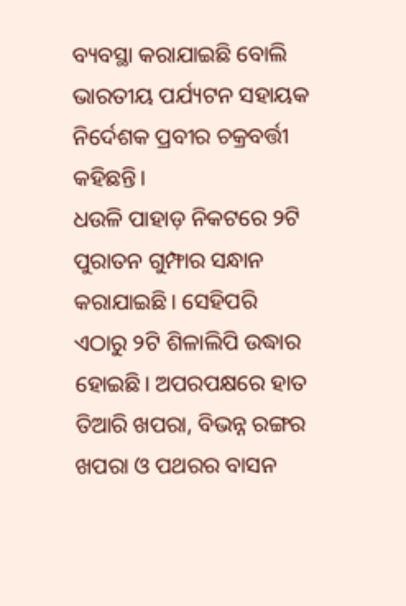ବ୍ୟବସ୍ଥା କରାଯାଇଛି ବୋଲି ଭାରତୀୟ ପର୍ଯ୍ୟଟନ ସହାୟକ ନିର୍ଦେଶକ ପ୍ରବୀର ଚକ୍ରବର୍ତ୍ତୀ କହିଛନ୍ତି।
ଧଉଳି ପାହାଡ଼ ନିକଟରେ ୨ଟି ପୁରାତନ ଗୁମ୍ଫାର ସନ୍ଧାନ କରାଯାଇଛି। ସେହିପରି ଏଠାରୁ ୨ଟି ଶିଳାଲିପି ଉଦ୍ଧାର ହୋଇଛି। ଅପରପକ୍ଷରେ ହାତ ତିଆରି ଖପରା, ବିଭନ୍ନ ରଙ୍ଗର ଖପରା ଓ ପଥରର ବାସନ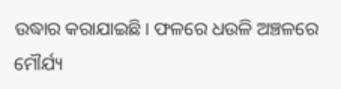ଉଦ୍ଧାର କରାଯାଇଛି। ଫଳରେ ଧଉଳି ଅଞ୍ଚଳରେ ମୌର୍ଯ୍ୟ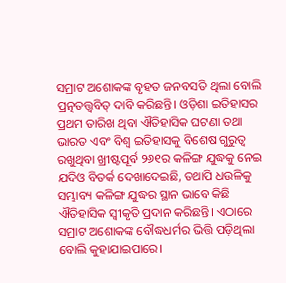ସମ୍ରାଟ ଅଶୋକଙ୍କ ବୃହତ ଜନବସତି ଥିଲା ବୋଲି ପ୍ରତ୍ନତତ୍ତ୍ୱବିତ୍ ଦାବି କରିଛନ୍ତି। ଓଡ଼ିଶା ଇତିହାସର ପ୍ରଥମ ତାରିଖ ଥିବା ଐତିହାସିକ ଘଟଣା ତଥା ଭାରତ ଏବଂ ବିଶ୍ୱ ଇତିହାସକୁ ବିଶେଷ ଗୁରୁତ୍ୱ ରଖୁଥିବା ଖ୍ରୀଷ୍ଟପୂର୍ବ ୨୬୧ର କଳିଙ୍ଗ ଯୁଦ୍ଧକୁ ନେଇ ଯଦିଓ ବିତର୍କ ଦେଖାଦେଇଛି, ତଥାପି ଧଉଳିକୁ ସମ୍ଭାବ୍ୟ କଳିଙ୍ଗ ଯୁଦ୍ଧର ସ୍ଥାନ ଭାବେ କିଛି ଐତିହାସିକ ସ୍ୱୀକୃତି ପ୍ରଦାନ କରିଛନ୍ତି। ଏଠାରେ ସମ୍ରାଟ ଅଶୋକଙ୍କ ବୌଦ୍ଧଧର୍ମର ଭିତ୍ତି ପଡ଼ିଥିଲା ବୋଲି କୁହାଯାଇପାରେ।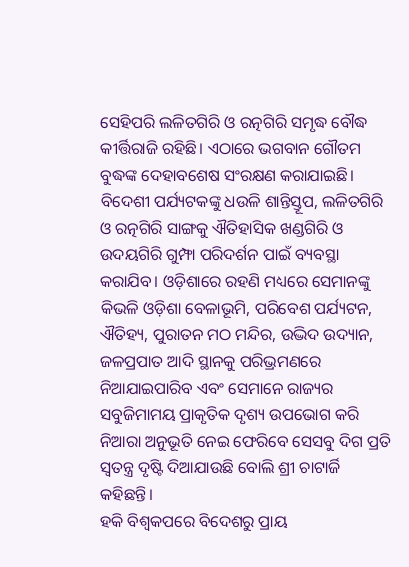ସେହିପରି ଲଳିତଗିରି ଓ ରତ୍ନଗିରି ସମୃଦ୍ଧ ବୌଦ୍ଧ କୀର୍ତ୍ତିରାଜି ରହିଛି। ଏଠାରେ ଭଗବାନ ଗୌତମ ବୁଦ୍ଧଙ୍କ ଦେହାବଶେଷ ସଂରକ୍ଷଣ କରାଯାଇଛି। ବିଦେଶୀ ପର୍ଯ୍ୟଟକଙ୍କୁ ଧଉଳି ଶାନ୍ତିସ୍ତୂପ, ଲଳିତଗିରି ଓ ରତ୍ନଗିରି ସାଙ୍ଗକୁ ଐତିହାସିକ ଖଣ୍ଡଗିରି ଓ ଉଦୟଗିରି ଗୁମ୍ଫା ପରିଦର୍ଶନ ପାଇଁ ବ୍ୟବସ୍ଥା କରାଯିବ। ଓଡ଼ିଶାରେ ରହଣି ମଧ୍ୟରେ ସେମାନଙ୍କୁ କିଭଳି ଓଡ଼ିଶା ବେଳାଭୂମି, ପରିବେଶ ପର୍ଯ୍ୟଟନ, ଐତିହ୍ୟ, ପୁରାତନ ମଠ ମନ୍ଦିର, ଉଦ୍ଭିଦ ଉଦ୍ୟାନ, ଜଳପ୍ରପାତ ଆଦି ସ୍ଥାନକୁ ପରିଭ୍ରମଣରେ ନିଆଯାଇପାରିବ ଏବଂ ସେମାନେ ରାଜ୍ୟର ସବୁଜିମାମୟ ପ୍ରାକୃତିକ ଦୃଶ୍ୟ ଉପଭୋଗ କରି ନିଆରା ଅନୁଭୂତି ନେଇ ଫେରିବେ ସେସବୁ ଦିଗ ପ୍ରତି ସ୍ୱତନ୍ତ୍ର ଦୃଷ୍ଟି ଦିଆଯାଉଛି ବୋଲି ଶ୍ରୀ ଚାଟାର୍ଜି କହିଛନ୍ତି।
ହକି ବିଶ୍ୱକପରେ ବିଦେଶରୁ ପ୍ରାୟ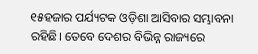୧୫ହଜାର ପର୍ଯ୍ୟଟକ ଓଡ଼ିଶା ଆସିବାର ସମ୍ଭାବନା ରହିଛି। ତେବେ ଦେଶର ବିଭିନ୍ନ ରାଜ୍ୟରେ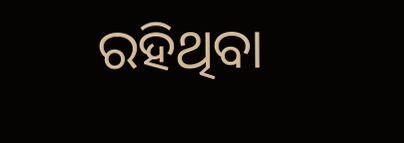ରହିଥିବା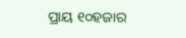ପ୍ରାୟ ୧୦ହଜାର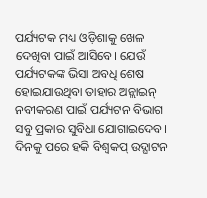ପର୍ଯ୍ୟଟକ ମଧ୍ୟ ଓଡ଼ିଶାକୁ ଖେଳ ଦେଖିବା ପାଇଁ ଆସିବେ। ଯେଉଁ ପର୍ଯ୍ୟଟକଙ୍କ ଭିସା ଅବଧି ଶେଷ ହୋଇଯାଉଥିବା ତାହାର ଅନ୍ଲାଇନ୍ ନବୀକରଣ ପାଇଁ ପର୍ଯ୍ୟଟନ ବିଭାଗ ସବୁ ପ୍ରକାର ସୁବିଧା ଯୋଗାଇଦେବ। ଦିନକୁ ପରେ ହକି ବିଶ୍ୱକପ୍ ଉଦ୍ଘାଟନ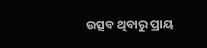ଉତ୍ସବ ଥିବାରୁ ପ୍ରାୟ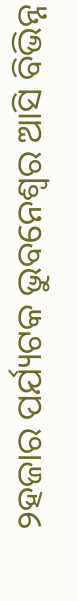୨ହଜାର ପର୍ଯ୍ୟଟକ ଭୁବନେଶ୍ୱର ଆସି ବିଭିନ୍ନ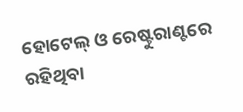ହୋଟେଲ୍ ଓ ରେଷ୍ଟୁରାଣ୍ଟରେ ରହିଥିବା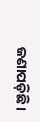ଜଣାପଡ଼ିଛି।